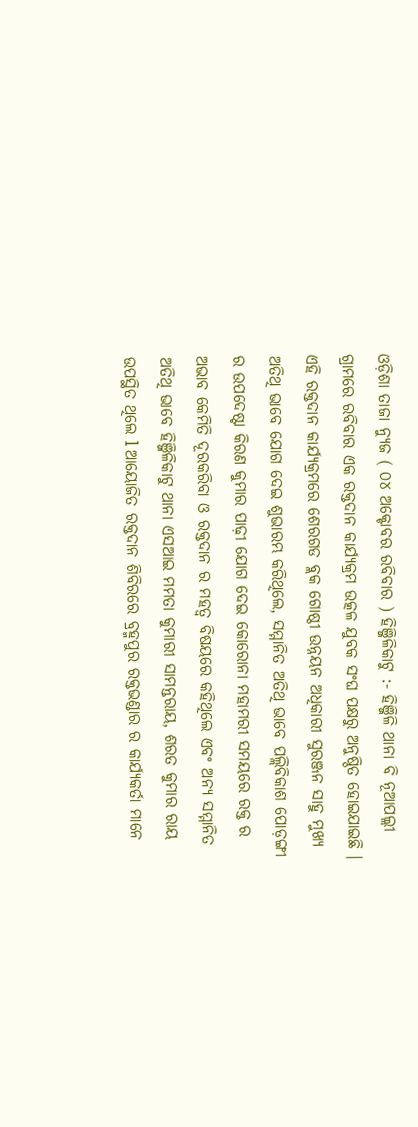ଓଡ଼ିଶା ତାଜା ନ୍ୟୁଜ ( ୦୪ ଅକ୍ଟୋବର ରବିବାର ) ହିଞ୍ଜିଳିକାଟୁ :- ହିଞ୍ଜିଳି ଥାନା ବି ନୂଆପଲ୍ଲୀ ଗ୍ରାମରେ ରବିବାର ଏକ ରକ୍ତଦାନ କାର୍ଯ୍ୟକ୍ରମ ଉତ୍କଳ ଯୁବକ ସଂଘ ପକ୍ଷରୁ ଅନୁଷ୍ଠିତ ହୋଇଯାଇଛି । ଏହି ରକ୍ତଦାନ କାର୍ଯ୍ୟକ୍ରମରେ ଶେରଗଡ ବ୍ଲକ ଗୋଷ୍ଠୀ ଉନ୍ନୟନ ଅଧିକାରୀ ସୁରଞ୍ଜନ ସାହୁ ମୁଖ୍ୟ ଅତିଥି ଭାବେ ଯୋଗ ଦେଇ ଶୁଭାରମ୍ଭ କରିଥିଲେ, ସମ୍ମାନିତ ଅତିଥି ଭାବେ ପଲ୍ଲିବିକାଶ ପୋଡ଼ଙ୍ଗୀ ର ଉପଦେଷ୍ଟା କିରଣ କୁମାର ପାଢ଼ୀ ଯୋଗ ଦେଇ କୋରୋନା ମହାମରୀ ସମୟରେ ରକ୍ତ ର ଅଭାବ କେମିତି ଦୂରକରିବା ଓ ରକ୍ତଦାନ ର ମହତ୍ୱ ବିଷୟରେ କହିଥିଲେ ଏବଂ ଅନ୍ୟ ସମ୍ମାନିତ ଅତିଥି ଭାବେ ହିଞ୍ଜିଳିକାଟୁ ଥାନା ଏସଆଇ ମମତା କୁମାରୀ ସାମନ୍ତରାୟ, ଶରତ କୁମାର ରାୟ ଉପସ୍ଥିତ ଥିଲେ l ଆୟୋଜିତ ରକ୍ତଦାନ ଶିବିରରେ ବ୍ରହ୍ମପୁର ରକ୍ତଭଣ୍ଡାର ର କାର୍ଯ୍ୟକର୍ତା ମାନେ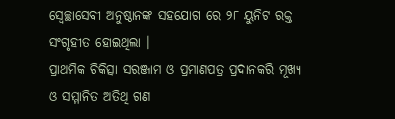ସ୍ବେଚ୍ଛାସେବୀ ଅନୁଷ୍ଠାନଙ୍କ ସହଯୋଗ ରେ ୨୮ ୟୁନିଟ ରକ୍ତ ସଂଗୃହୀତ ହୋଇଥିଲା ।
ପ୍ରାଥମିକ ଚିକିତ୍ସା ସରଞ୍ଜାମ ଓ ପ୍ରମାଣପତ୍ର ପ୍ରଦାନକରି ମୂଖ୍ୟ ଓ ସମ୍ମାନିତ ଅତିଥି ଗଣ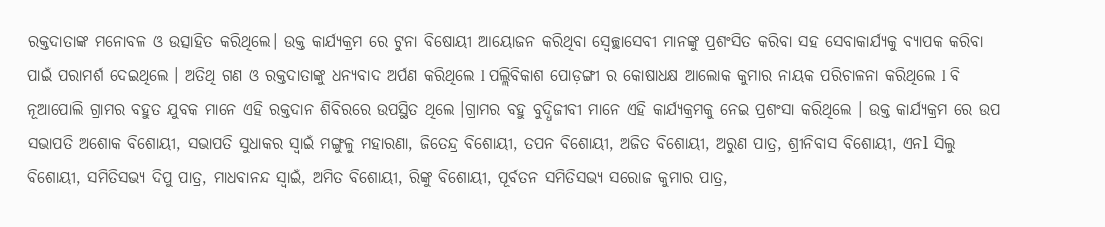ରକ୍ତଦାତାଙ୍କ ମନୋବଳ ଓ ଉତ୍ସାହିତ କରିଥିଲେ। ଉକ୍ତ କାର୍ଯ୍ୟକ୍ରମ ରେ ଟୁନା ବିଷୋୟୀ ଆୟୋଜନ କରିଥିବା ସ୍ବେଚ୍ଛାସେବୀ ମାନଙ୍କୁ ପ୍ରଶଂସିତ କରିବା ସହ ସେବାକାର୍ଯ୍ୟକୁ ବ୍ଯାପକ କରିବା ପାଇଁ ପରାମର୍ଶ ଦେଇଥିଲେ । ଅତିଥି ଗଣ ଓ ରକ୍ତଦାତାଙ୍କୁ ଧନ୍ୟବାଦ ଅର୍ପଣ କରିଥିଲେ l ପଲ୍ଲିବିକାଶ ପୋଡ଼ଙ୍ଗୀ ର କୋଷାଧକ୍ଷ ଆଲୋକ କୁମାର ନାୟକ ପରିଚାଳନା କରିଥିଲେ l ବି ନୂଆପୋଲି ଗ୍ରାମର ବହୁତ ଯୁବକ ମାନେ ଏହି ରକ୍ତଦାନ ଶିବିରରେ ଉପସ୍ଥିତ ଥିଲେ ।ଗ୍ରାମର ବହୁ ବୁଦ୍ଧିଜୀବୀ ମାନେ ଏହି କାର୍ଯ୍ଯକ୍ରମକୁ ନେଇ ପ୍ରଶଂସା କରିଥିଲେ । ଉକ୍ତ କାର୍ଯ୍ୟକ୍ରମ ରେ ଉପ ସଭାପତି ଅଶୋକ ବିଶୋୟୀ, ସଭାପତି ସୁଧାକର ସ୍ୱାଇଁ ମଙ୍ଗୁଳୁ ମହାରଣା, ଜିତେନ୍ଦ୍ର ବିଶୋୟୀ, ତପନ ବିଶୋୟୀ, ଅଜିତ ବିଶୋୟୀ, ଅରୁଣ ପାତ୍ର, ଶ୍ରୀନିବାସ ବିଶୋୟୀ, ଏନl ସିଲୁ ବିଶୋୟୀ, ସମିତିସଭ୍ୟ ଦିପୁ ପାତ୍ର, ମାଧବାନନ୍ଦ ସ୍ୱାଇଁ, ଅମିତ ବିଶୋୟୀ, ରିଙ୍କୁ ବିଶୋୟୀ, ପୂର୍ବତନ ସମିତିସଭ୍ୟ ସରୋଜ କୁମାର ପାତ୍ର,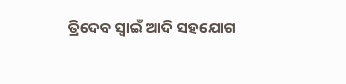ତ୍ରିଦେବ ସ୍ୱାଇଁ ଆଦି ସହଯୋଗ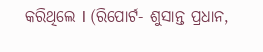କରିଥିଲେ l (ରିପୋର୍ଟ- ଶୁସାନ୍ତ ପ୍ରଧାନ,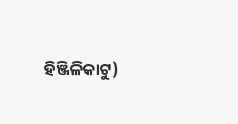ହିଞ୍ଜିଳିକାଟୁ)